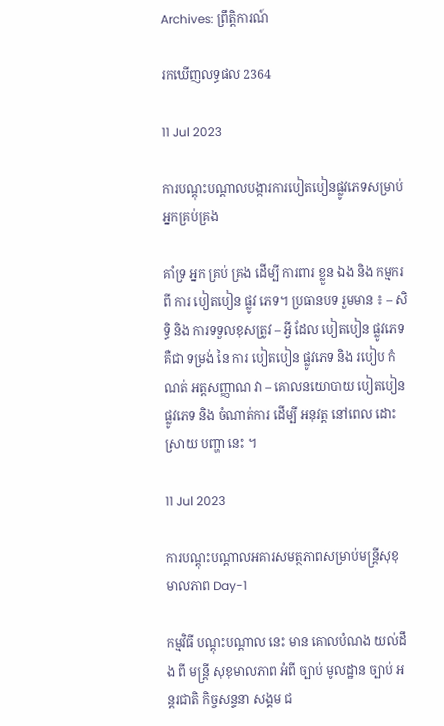Archives: ព្រឹត្តិការណ៍

រកឃើញលទ្ធផល 2364

11 Jul 2023

ការបណ្តុះបណ្តាលបង្ការការបៀតបៀនផ្លូវភេទសម្រាប់អ្នកគ្រប់គ្រង

គាំទ្រ អ្នក គ្រប់ គ្រង ដើម្បី ការពារ ខ្លួន ឯង និង កម្មករ ពី ការ បៀតបៀន ផ្លូវ ភេទ។ ប្រធានបទ រួមមាន ៖ – សិទ្ធិ និង ការទទួលខុសត្រូវ – អ្វី ដែល បៀតបៀន ផ្លូវភេទ គឺជា ទម្រង់ នៃ ការ បៀតបៀន ផ្លូវភេទ និង របៀប កំណត់ អត្តសញ្ញាណ វា – គោលនយោបាយ បៀតបៀន ផ្លូវភេទ និង ចំណាត់ការ ដើម្បី អនុវត្ត នៅពេល ដោះស្រាយ បញ្ហា នេះ ។

11 Jul 2023

ការបណ្តុះបណ្តាលអគារសមត្ថភាពសម្រាប់មន្ត្រីសុខុមាលភាព Day-1

កម្មវិធី បណ្ដុះបណ្ដាល នេះ មាន គោលបំណង យល់ដឹង ពី មន្ត្រី សុខុមាលភាព អំពី ច្បាប់ មូលដ្ឋាន ច្បាប់ អន្តរជាតិ កិច្ចសន្ទនា សង្គម ជ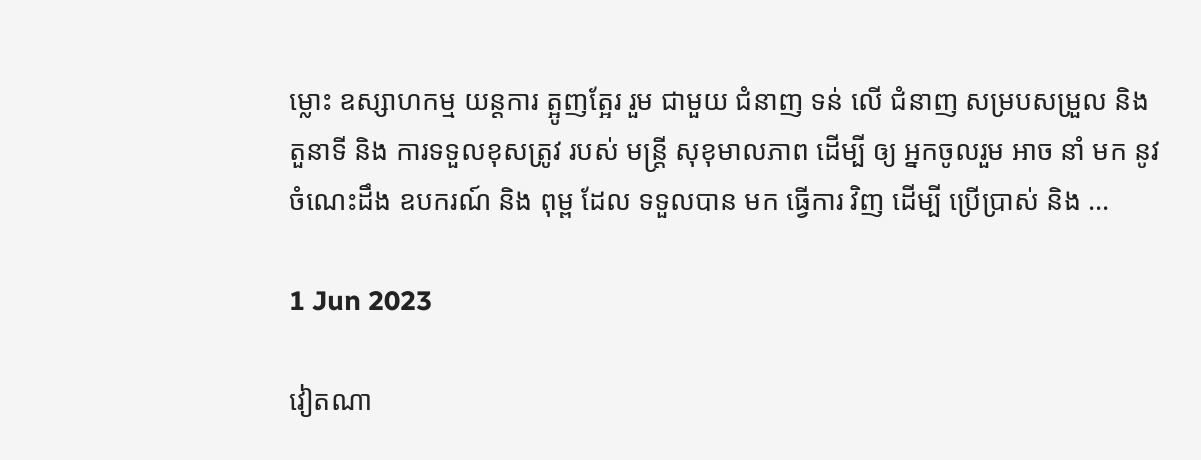ម្លោះ ឧស្សាហកម្ម យន្តការ ត្អូញត្អែរ រួម ជាមួយ ជំនាញ ទន់ លើ ជំនាញ សម្របសម្រួល និង តួនាទី និង ការទទួលខុសត្រូវ របស់ មន្ត្រី សុខុមាលភាព ដើម្បី ឲ្យ អ្នកចូលរួម អាច នាំ មក នូវ ចំណេះដឹង ឧបករណ៍ និង ពុម្ព ដែល ទទួលបាន មក ធ្វើការ វិញ ដើម្បី ប្រើប្រាស់ និង ...

1 Jun 2023

វៀតណា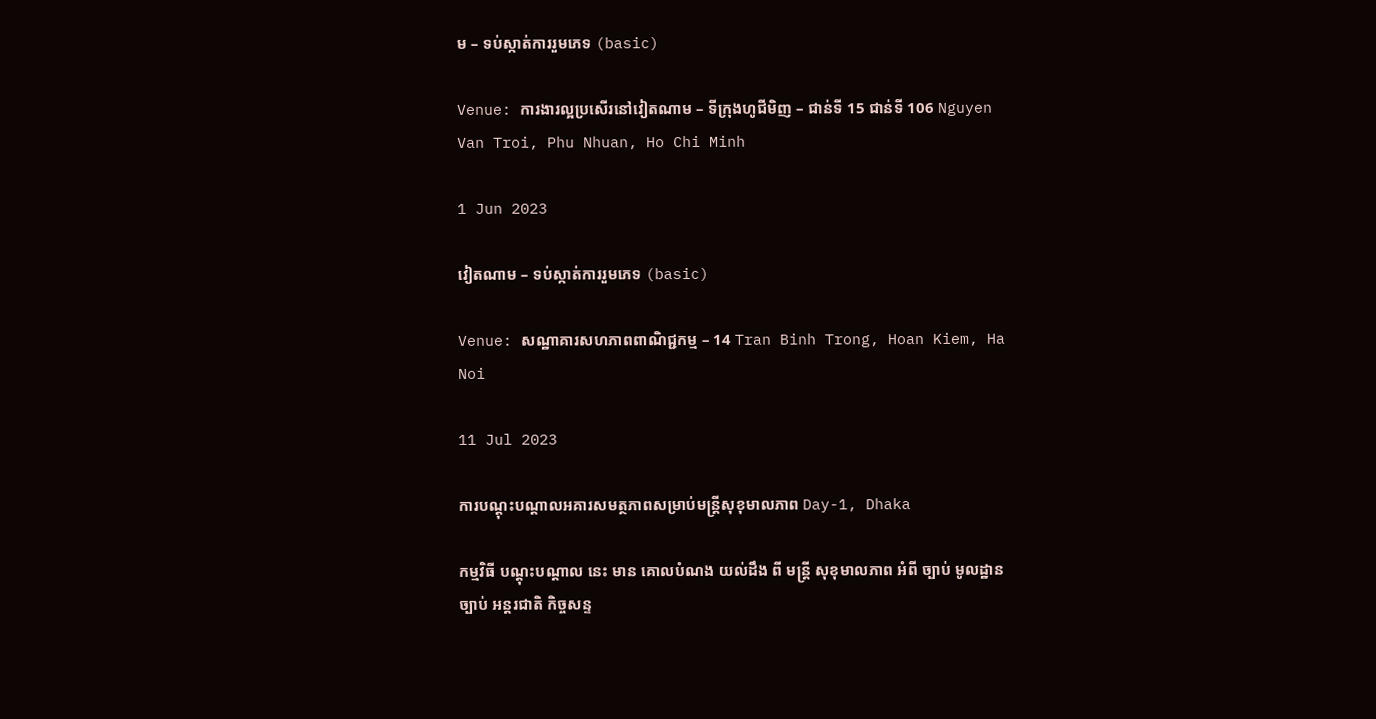ម – ទប់ស្កាត់ការរួមភេទ (basic)

Venue: ការងារល្អប្រសើរនៅវៀតណាម – ទីក្រុងហូជីមិញ – ជាន់ទី 15 ជាន់ទី 106 Nguyen Van Troi, Phu Nhuan, Ho Chi Minh

1 Jun 2023

វៀតណាម – ទប់ស្កាត់ការរួមភេទ (basic)

Venue: សណ្ឋាគារសហភាពពាណិជ្ជកម្ម – 14 Tran Binh Trong, Hoan Kiem, Ha Noi

11 Jul 2023

ការបណ្តុះបណ្តាលអគារសមត្ថភាពសម្រាប់មន្ត្រីសុខុមាលភាព Day-1, Dhaka

កម្មវិធី បណ្ដុះបណ្ដាល នេះ មាន គោលបំណង យល់ដឹង ពី មន្ត្រី សុខុមាលភាព អំពី ច្បាប់ មូលដ្ឋាន ច្បាប់ អន្តរជាតិ កិច្ចសន្ទ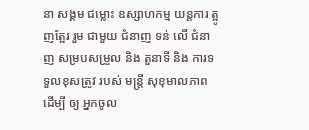នា សង្គម ជម្លោះ ឧស្សាហកម្ម យន្តការ ត្អូញត្អែរ រួម ជាមួយ ជំនាញ ទន់ លើ ជំនាញ សម្របសម្រួល និង តួនាទី និង ការទទួលខុសត្រូវ របស់ មន្ត្រី សុខុមាលភាព ដើម្បី ឲ្យ អ្នកចូល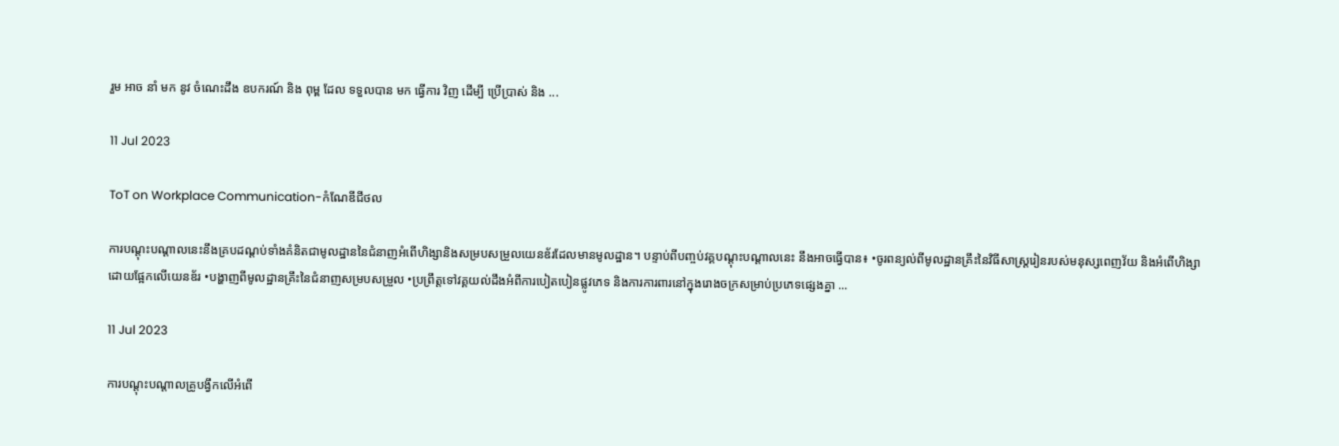រួម អាច នាំ មក នូវ ចំណេះដឹង ឧបករណ៍ និង ពុម្ព ដែល ទទួលបាន មក ធ្វើការ វិញ ដើម្បី ប្រើប្រាស់ និង ...

11 Jul 2023

ToT on Workplace Communication-កំណែឌីជីថល

ការបណ្តុះបណ្តាលនេះនឹងគ្របដណ្តប់ទាំងគំនិតជាមូលដ្ឋាននៃជំនាញអំពើហិង្សានិងសម្របសម្រួលយេនឌ័រដែលមានមូលដ្ឋាន។ បន្ទាប់ពីបញ្ចប់វគ្គបណ្ដុះបណ្ដាលនេះ នឹងអាចធ្វើបាន៖ •ចូរពន្យល់ពីមូលដ្ឋានគ្រឹះនៃវិធីសាស្រ្តរៀនរបស់មនុស្សពេញវ័យ និងអំពើហិង្សាដោយផ្អែកលើយេនឌ័រ •បង្ហាញពីមូលដ្ឋានគ្រឹះនៃជំនាញសម្របសម្រួល •ប្រព្រឹត្តទៅវគ្គយល់ដឹងអំពីការបៀតបៀនផ្លូវភេទ និងការការពារនៅក្នុងរោងចក្រសម្រាប់ប្រភេទផ្សេងគ្នា ...

11 Jul 2023

ការបណ្តុះបណ្តាលគ្រូបង្វឹកលើអំពើ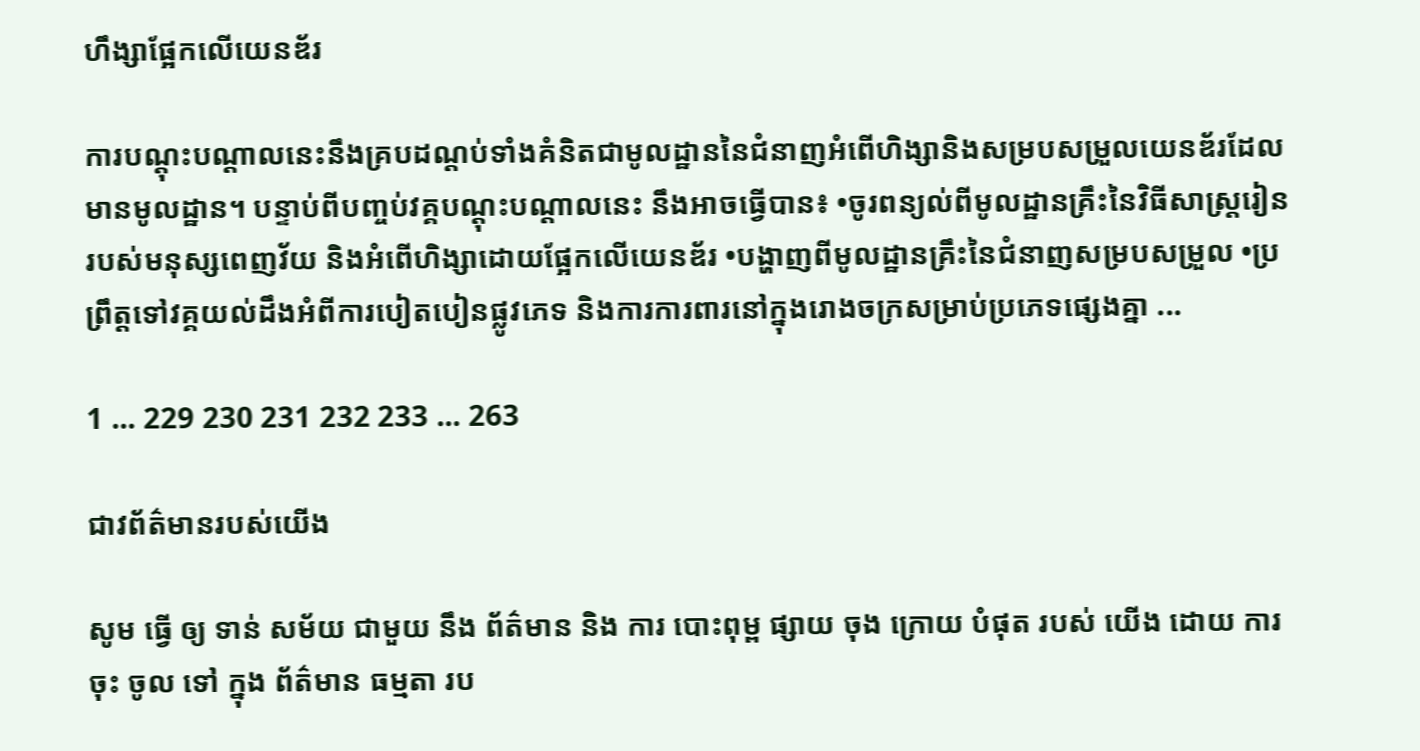ហឹង្សាផ្អែកលើយេនឌ័រ

ការបណ្តុះបណ្តាលនេះនឹងគ្របដណ្តប់ទាំងគំនិតជាមូលដ្ឋាននៃជំនាញអំពើហិង្សានិងសម្របសម្រួលយេនឌ័រដែលមានមូលដ្ឋាន។ បន្ទាប់ពីបញ្ចប់វគ្គបណ្ដុះបណ្ដាលនេះ នឹងអាចធ្វើបាន៖ •ចូរពន្យល់ពីមូលដ្ឋានគ្រឹះនៃវិធីសាស្រ្តរៀនរបស់មនុស្សពេញវ័យ និងអំពើហិង្សាដោយផ្អែកលើយេនឌ័រ •បង្ហាញពីមូលដ្ឋានគ្រឹះនៃជំនាញសម្របសម្រួល •ប្រព្រឹត្តទៅវគ្គយល់ដឹងអំពីការបៀតបៀនផ្លូវភេទ និងការការពារនៅក្នុងរោងចក្រសម្រាប់ប្រភេទផ្សេងគ្នា ...

1 ... 229 230 231 232 233 ... 263

ជាវព័ត៌មានរបស់យើង

សូម ធ្វើ ឲ្យ ទាន់ សម័យ ជាមួយ នឹង ព័ត៌មាន និង ការ បោះពុម្ព ផ្សាយ ចុង ក្រោយ បំផុត របស់ យើង ដោយ ការ ចុះ ចូល ទៅ ក្នុង ព័ត៌មាន ធម្មតា រប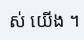ស់ យើង ។